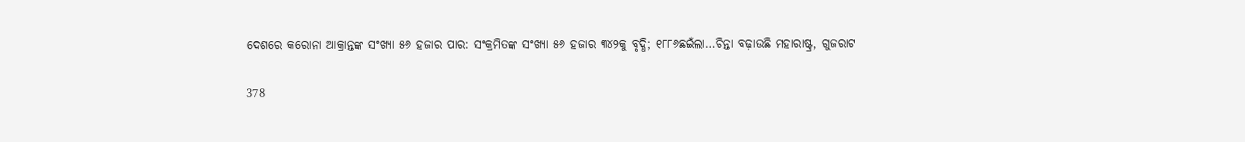ଦେଶରେ କରୋନା ଆକ୍ରାନ୍ତଙ୍କ ସଂଖ୍ୟା ୫୬ ହଜାର ପାର: ସଂକ୍ରମିତଙ୍କ ସଂଖ୍ୟା ୫୬ ହଜାର ୩୪୨କୁ ବୃଦ୍ଧି; ୧୮୮୬ଛଇଁଲା…ଚିନ୍ତା ବଢ଼ାଉଛି ମହାରାଷ୍ଟ୍ର, ଗୁଜରାଟ

378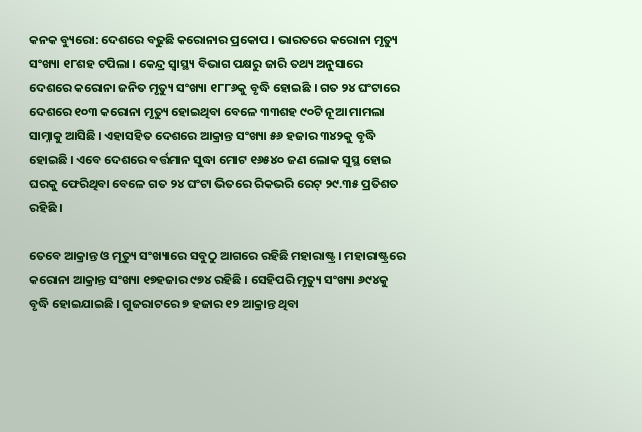କନକ ବ୍ୟୁରୋ: ଦେଶରେ ବଢୁଛି କରୋନାର ପ୍ରକୋପ । ଭାରତରେ କରୋନା ମୃତ୍ୟୁ ସଂଖ୍ୟା ୧୮ଶହ ଟପିଲା । କେନ୍ଦ୍ର ସ୍ୱାସ୍ଥ୍ୟ ବିଭାଗ ପକ୍ଷରୁ ଜାରି ତଥ୍ୟ ଅନୁସାରେ ଦେଶରେ କରୋନା ଜନିତ ମୃତ୍ୟୁ ସଂଖ୍ୟା ୧୮୮୬କୁ ବୃଦ୍ଧି ହୋଇଛି । ଗତ ୨୪ ଘଂଟାରେ ଦେଶରେ ୧୦୩ କରୋନା ମୃତ୍ୟୁ ହୋଇଥିବା ବେଳେ ୩୩ଶହ ୯୦ଟି ନୂଆ ମାମଲା ସାମ୍ନାକୁ ଆସିଛି । ଏହାସହିତ ଦେଶରେ ଆକ୍ରାନ୍ତ ସଂଖ୍ୟା ୫୬ ହଜାର ୩୪୨କୁ ବୃଦ୍ଧି ହୋଇଛି । ଏବେ ଦେଶରେ ବର୍ତ୍ତମାନ ସୁଦ୍ଧା ମୋଟ ୧୬୫୪୦ ଜଣ ଲୋକ ସୁସ୍ଥ ହୋଇ ଘରକୁ ଫେରିଥିବା ବେଳେ ଗତ ୨୪ ଘଂଟା ଭିତରେ ରିକଭରି ରେଟ୍ ୨୯.୩୫ ପ୍ରତିଶତ ରହିଛି ।

ତେବେ ଆକ୍ରାନ୍ତ ଓ ମୃତ୍ୟୁ ସଂଖ୍ୟାରେ ସବୁଠୁ ଆଗରେ ରହିଛି ମହାରାଷ୍ଟ୍ର । ମହାରାଷ୍ଟ୍ରରେ କରୋନା ଆକ୍ରାନ୍ତ ସଂଖ୍ୟା ୧୭ହଜାର ୯୭୪ ରହିଛି । ସେହିପରି ମୃତ୍ୟୁ ସଂଖ୍ୟା ୬୯୪କୁ ବୃଦ୍ଧି ହୋଇଯାଇଛି । ଗୁଜରାଟରେ ୭ ହଜାର ୧୨ ଆକ୍ରାନ୍ତ ଥିବା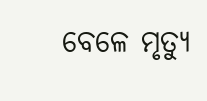ବେଳେ ମୃତ୍ୟୁ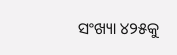ସଂଖ୍ୟା ୪୨୫କୁ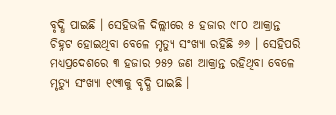ବୃଦ୍ଧି ପାଇଛି । ସେହିଭଳି ଦିଲ୍ଲୀରେ ୫ ହଜାର ୯୮୦ ଆକ୍ରାନ୍ତ ଚିହ୍ନଟ ହୋଇଥିବା ବେଳେ ମୃତ୍ୟୁ ସଂଖ୍ୟା ରହିଛି ୬୬ । ସେହିପରି ମଧ୍ୟପ୍ରଦେଶରେ ୩ ହଜାର ୨୫୨ ଜଣ ଆକ୍ରାନ୍ତ ରହିଥିବା ବେଳେ ମୃତ୍ୟୁ ସଂଖ୍ୟା ୧୯୩କୁ ବୃଦ୍ଧି ପାଇଛି ।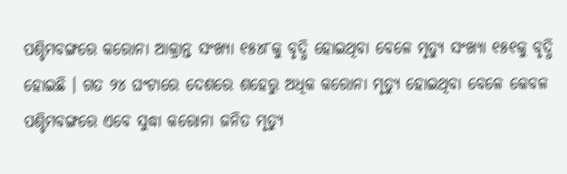ପଶ୍ଚିମବଙ୍ଗରେ କରୋନା ଆକ୍ରାନ୍ତ ସଂଖ୍ୟା ୧୫୪୮କୁ ବୃଦ୍ଧି ହୋଇଥିବା ବେଳେ ମୃତ୍ୟୁ ସଂଖ୍ୟା ୧୫୧କୁ ବୃଦ୍ଧି ହୋଇଛି । ଗତ ୨୪ ଘଂଟାରେ ଦେଶରେ ଶହେରୁ ଅଧିକ କରୋନା ମୃତ୍ୟୁ ହୋଇଥିବା ବେଳେ କେବଳ ପଶ୍ଚିମବଙ୍ଗରେ ଏବେ ସୁଦ୍ଧା କରୋନା ଜନିତ ମୃତ୍ୟୁ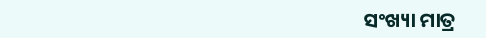ସଂଖ୍ୟା ମାତ୍ର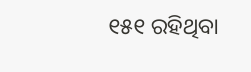୧୫୧ ରହିଥିବା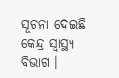ସୂଚନା ଦେଇଛି କେନ୍ଦ୍ର ସ୍ୱାସ୍ଥ୍ୟ ବିଭାଗ ।